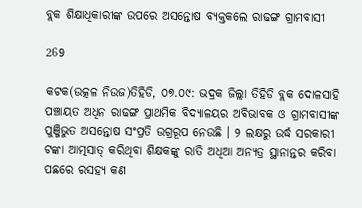ବ୍ଲକ ଶିକ୍ଷାଧିକାରୀଙ୍କ ଉପରେ ଅସନ୍ତୋଷ ବ୍ୟକ୍ତକଲେ ରାଢଙ୍ଗ ଗ୍ରାମବାସୀ

269

କଟକ(ଉତ୍କଳ ନିଉଜ)ତିହିଡି, ୦୭.୦୯: ଭଦ୍ରକ ଜିଲ୍ଲା ତିହିଡି ବ୍ଲକ ଦୋଳସାହି ପଞ୍ଚାୟତ ଅଧିନ ରାଢଙ୍ଗ ପ୍ରାଥମିକ ବିଦ୍ୟାଳୟର ଅବିଭାବକ ଓ ଗ୍ରାମବାସୀଙ୍କ ପୁଞ୍ଜିଭୁତ ଅସନ୍ତୋଷ ସଂପ୍ରତି ଉଗ୍ରରୂପ ନେଉଛି । ୨ ଲକ୍ଷରୁ ଉର୍ଦ୍ଧ ସରକାରୀ ଟଙ୍କା ଆତ୍ମସାତ୍ କରିଥିବା ଶିକ୍ଷକଙ୍କୁ ରାତି ଅଧିଆ ଅନ୍ୟତ୍ର ସ୍ଥାନାନ୍ତର କରିବା ପଛରେ ରସହ୍ୟ କଣ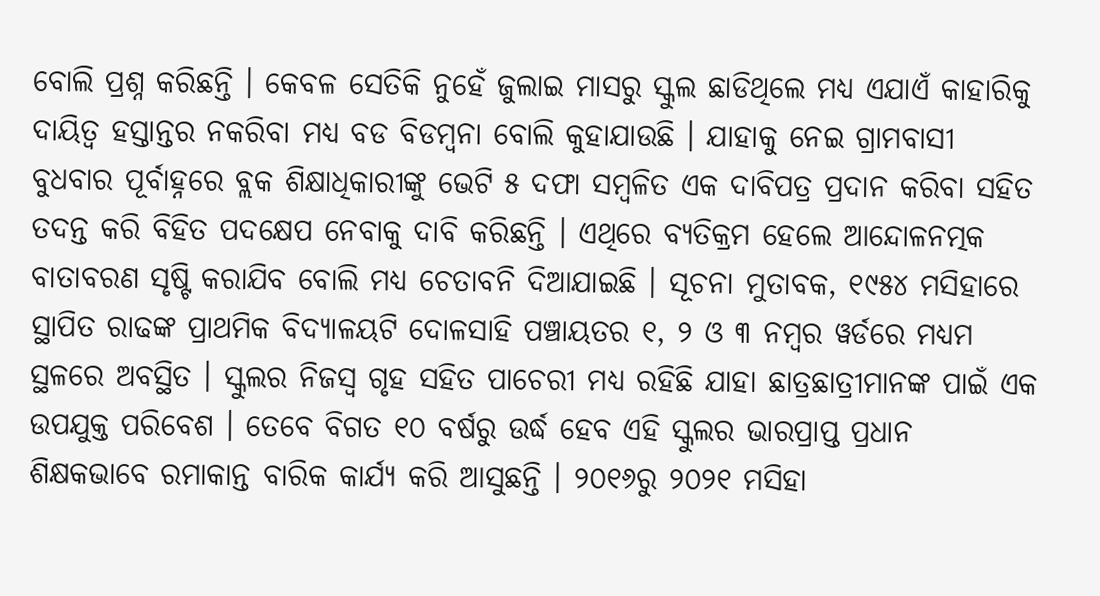ବୋଲି ପ୍ରଶ୍ନ କରିଛନ୍ତି । କେବଳ ସେତିକି ନୁହେଁ ଜୁଲାଇ ମାସରୁ ସ୍କୁଲ ଛାଡିଥିଲେ ମଧ୍ୟ ଏଯାଏଁ କାହାରିକୁ ଦାୟିତ୍ୱ ହସ୍ତାନ୍ତର ନକରିବା ମଧ୍ୟ ବଡ ବିଡମ୍ବନା ବୋଲି କୁହାଯାଉଛି । ଯାହାକୁ ନେଇ ଗ୍ରାମବାସୀ ବୁଧବାର ପୂର୍ବାହ୍ନରେ ବ୍ଲକ ଶିକ୍ଷାଧିକାରୀଙ୍କୁ ଭେଟି ୫ ଦଫା ସମ୍ବଳିତ ଏକ ଦାବିପତ୍ର ପ୍ରଦାନ କରିବା ସହିତ ତଦନ୍ତ କରି ବିହିତ ପଦକ୍ଷେପ ନେବାକୁ ଦାବି କରିଛନ୍ତି । ଏଥିରେ ବ୍ୟତିକ୍ରମ ହେଲେ ଆନ୍ଦୋଳନତ୍ମକ ବାତାବରଣ ସୃଷ୍ଟି କରାଯିବ ବୋଲି ମଧ୍ୟ ଚେତାବନି ଦିଆଯାଇଛି । ସୂଚନା ମୁତାବକ, ୧୯୫୪ ମସିହାରେ ସ୍ଥାପିତ ରାଢଙ୍କ ପ୍ରାଥମିକ ବିଦ୍ୟାଳୟଟି ଦୋଳସାହି ପଞ୍ଚାୟତର ୧, ୨ ଓ ୩ ନମ୍ବର ୱର୍ଡରେ ମଧ୍ୟମ ସ୍ଥଳରେ ଅବସ୍ଥିତ । ସ୍କୁଲର ନିଜସ୍ୱ ଗୃହ ସହିତ ପାଚେରୀ ମଧ୍ୟ ରହିଛି ଯାହା ଛାତ୍ରଛାତ୍ରୀମାନଙ୍କ ପାଇଁ ଏକ ଉପଯୁକ୍ତ ପରିବେଶ । ତେବେ ବିଗତ ୧୦ ବର୍ଷରୁ ଉର୍ଦ୍ଧ ହେବ ଏହି ସ୍କୁଲର ଭାରପ୍ରାପ୍ତ ପ୍ରଧାନ ଶିକ୍ଷକଭାବେ ରମାକାନ୍ତ ବାରିକ କାର୍ଯ୍ୟ କରି ଆସୁଛନ୍ତି । ୨୦୧୬ରୁ ୨୦୨୧ ମସିହା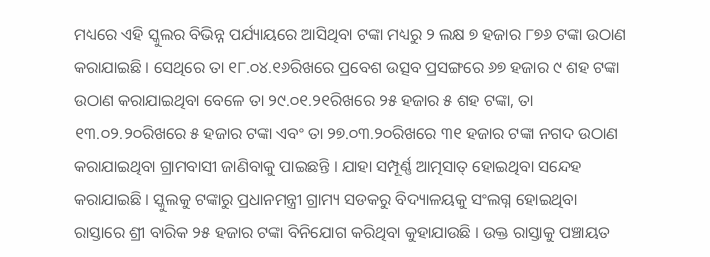ମଧ୍ୟରେ ଏହି ସ୍କୁଲର ବିଭିନ୍ନ ପର୍ଯ୍ୟାୟରେ ଆସିଥିବା ଟଙ୍କା ମଧ୍ୟରୁ ୨ ଲକ୍ଷ ୭ ହଜାର ୮୭୬ ଟଙ୍କା ଉଠାଣ କରାଯାଇଛି । ସେଥିରେ ତା ୧୮.୦୪.୧୬ରିଖରେ ପ୍ରବେଶ ଉତ୍ସବ ପ୍ରସଙ୍ଗରେ ୬୭ ହଜାର ୯ ଶହ ଟଙ୍କା ଉଠାଣ କରାଯାଇଥିବା ବେଳେ ତା ୨୯.୦୧.୨୧ରିଖରେ ୨୫ ହଜାର ୫ ଶହ ଟଙ୍କା, ତା ୧୩.୦୨.୨୦ରିଖରେ ୫ ହଜାର ଟଙ୍କା ଏବଂ ତା ୨୭.୦୩.୨୦ରିଖରେ ୩୧ ହଜାର ଟଙ୍କା ନଗଦ ଉଠାଣ କରାଯାଇଥିବା ଗ୍ରାମବାସୀ ଜାଣିବାକୁ ପାଇଛନ୍ତି । ଯାହା ସମ୍ପୂର୍ଣ୍ଣ ଆତ୍ମସାତ୍ ହୋଇଥିବା ସନ୍ଦେହ କରାଯାଇଛି । ସ୍କୁଲକୁ ଟଙ୍କାରୁ ପ୍ରଧାନମନ୍ତ୍ରୀ ଗ୍ରାମ୍ୟ ସଡକରୁ ବିଦ୍ୟାଳୟକୁ ସଂଲଗ୍ନ ହୋଇଥିବା ରାସ୍ତାରେ ଶ୍ରୀ ବାରିକ ୨୫ ହଜାର ଟଙ୍କା ବିନିଯୋଗ କରିଥିବା କୁହାଯାଉଛି । ଉକ୍ତ ରାସ୍ତାକୁ ପଞ୍ଚାୟତ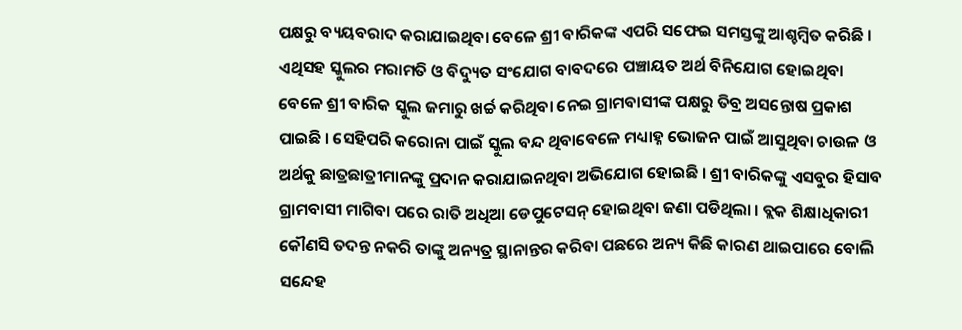ପକ୍ଷରୁ ବ୍ୟୟବରାଦ କରାଯାଇଥିବା ବେଳେ ଶ୍ରୀ ବାରିକଙ୍କ ଏପରି ସଫେଇ ସମସ୍ତଙ୍କୁ ଆଶ୍ଚମ୍ବିତ କରିଛି । ଏଥିସହ ସ୍କୁଲର ମରାମତି ଓ ବିଦ୍ୟୁତ ସଂଯୋଗ ବାବଦରେ ପଞ୍ଚାୟତ ଅର୍ଥ ବିନିଯୋଗ ହୋଇଥିବା ବେଳେ ଶ୍ରୀ ବାରିକ ସ୍କୁଲ ଜମାରୁ ଖର୍ଚ୍ଚ କରିଥିବା ନେଇ ଗ୍ରାମବାସୀଙ୍କ ପକ୍ଷରୁ ତିବ୍ର ଅସନ୍ତୋଷ ପ୍ରକାଶ ପାଇଛି । ସେହିପରି କରୋନା ପାଇଁ ସ୍କୁଲ ବନ୍ଦ ଥିବାବେଳେ ମଧ୍ୟାହ୍ନ ଭୋଜନ ପାଇଁ ଆସୁଥିବା ଚାଉଳ ଓ ଅର୍ଥକୁ ଛାତ୍ରଛାତ୍ରୀମାନଙ୍କୁ ପ୍ରଦାନ କରାଯାଇନଥିବା ଅଭିଯୋଗ ହୋଇଛି । ଶ୍ରୀ ବାରିକଙ୍କୁ ଏସବୁର ହିସାବ ଗ୍ରାମବାସୀ ମାଗିବା ପରେ ରାତି ଅଧିଆ ଡେପୁଟେସନ୍ ହୋଇଥିବା ଜଣା ପଡିଥିଲା । ବ୍ଲକ ଶିକ୍ଷାଧିକାରୀ କୌଣସି ତଦନ୍ତ ନକରି ତାଙ୍କୁ ଅନ୍ୟତ୍ର ସ୍ଥାନାନ୍ତର କରିବା ପଛରେ ଅନ୍ୟ କିଛି କାରଣ ଥାଇପାରେ ବୋଲି ସନ୍ଦେହ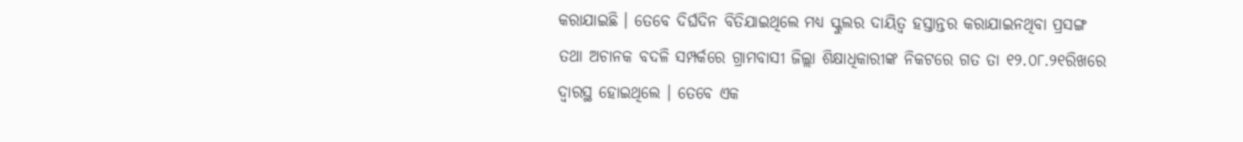କରାଯାଇଛି । ତେବେ ଦିର୍ଘଦିନ ବିତିଯାଇଥିଲେ ମଧ୍ୟ ସ୍କୁଲର ଦାୟିତ୍ୱ ହସ୍ତାନ୍ତର କରାଯାଇନଥିବା ପ୍ରସଙ୍ଗ ତଥା ଅଚାନକ ବଦଳି ସମ୍ପର୍କରେ ଗ୍ରାମବାସୀ ଜିଲ୍ଲା ଶିକ୍ଷାଧିକାରୀଙ୍କ ନିକଟରେ ଗତ ତା ୧୨.୦୮.୨୧ରିଖରେ ଦ୍ୱାରସ୍ଥ ହୋଇଥିଲେ । ତେବେ ଏକ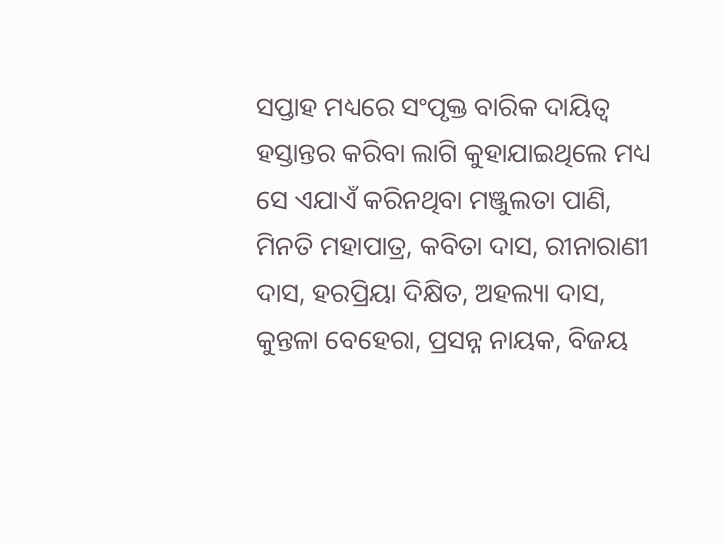ସପ୍ତାହ ମଧ୍ୟରେ ସଂପୃକ୍ତ ବାରିକ ଦାୟିତ୍ୱ ହସ୍ତାନ୍ତର କରିବା ଲାଗି କୁହାଯାଇଥିଲେ ମଧ୍ୟ ସେ ଏଯାଏଁ କରିନଥିବା ମଞ୍ଜୁଲତା ପାଣି, ମିନତି ମହାପାତ୍ର, କବିତା ଦାସ, ରୀନାରାଣୀ ଦାସ, ହରପ୍ରିୟା ଦିକ୍ଷିତ, ଅହଲ୍ୟା ଦାସ, କୁନ୍ତଳା ବେହେରା, ପ୍ରସନ୍ନ ନାୟକ, ବିଜୟ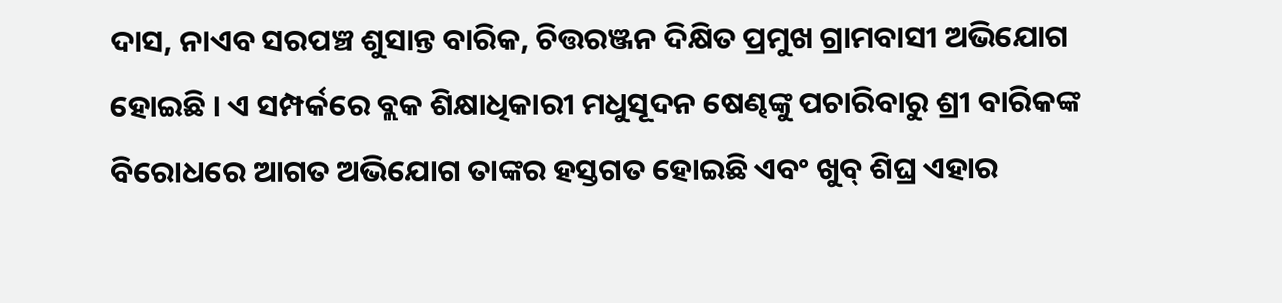ଦାସ, ନାଏବ ସରପଞ୍ଚ ଶୁସାନ୍ତ ବାରିକ, ଚିତ୍ତରଞ୍ଜନ ଦିକ୍ଷିତ ପ୍ରମୁଖ ଗ୍ରାମବାସୀ ଅଭିଯୋଗ ହୋଇଛି । ଏ ସମ୍ପର୍କରେ ବ୍ଲକ ଶିକ୍ଷାଧିକାରୀ ମଧୁସୂଦନ ଷେଣ୍ଢଙ୍କୁ ପଚାରିବାରୁ ଶ୍ରୀ ବାରିକଙ୍କ ବିରୋଧରେ ଆଗତ ଅଭିଯୋଗ ତାଙ୍କର ହସ୍ତଗତ ହୋଇଛି ଏବଂ ଖୁବ୍ ଶିଘ୍ର ଏହାର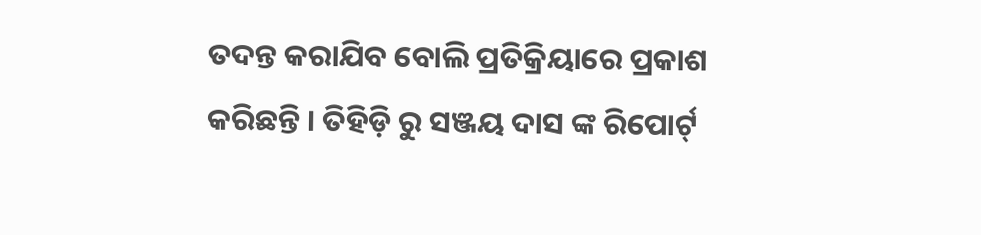ତଦନ୍ତ କରାଯିବ ବୋଲି ପ୍ରତିକ୍ରିୟାରେ ପ୍ରକାଶ କରିଛନ୍ତି । ତିହିଡ଼ି ରୁ ସଞ୍ଜୟ ଦାସ ଙ୍କ ରିପୋର୍ଟ୍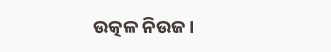ଉତ୍କଳ ନିଉଜ।